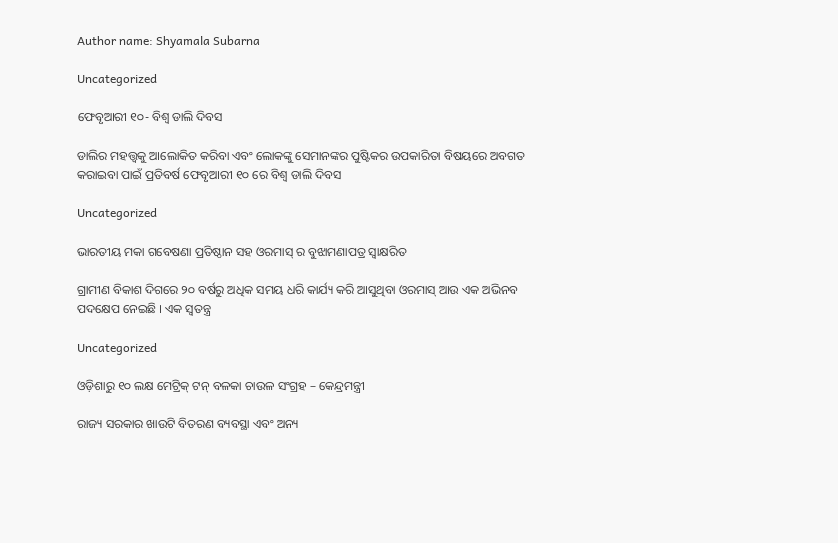Author name: Shyamala Subarna

Uncategorized

ଫେବୃଆରୀ ୧୦- ବିଶ୍ୱ ଡାଲି ଦିବସ

ଡାଲିର ମହତ୍ତ୍ଵକୁ ଆଲୋକିତ କରିବା ଏବଂ ଲୋକଙ୍କୁ ସେମାନଙ୍କର ପୁଷ୍ଟିକର ଉପକାରିତା ବିଷୟରେ ଅବଗତ କରାଇବା ପାଇଁ ପ୍ରତିବର୍ଷ ଫେବୃଆରୀ ୧୦ ରେ ବିଶ୍ୱ ଡାଲି ଦିବସ

Uncategorized

ଭାରତୀୟ ମକା ଗବେଷଣା ପ୍ରତିଷ୍ଠାନ ସହ ଓରମାସ୍ ର ବୁଝାମଣାପତ୍ର ସ୍ବାକ୍ଷରିତ

ଗ୍ରାମୀଣ ବିକାଶ ଦିଗରେ ୨୦ ବର୍ଷରୁ ଅଧିକ ସମୟ ଧରି କାର୍ଯ୍ୟ କରି ଆସୁଥିବା ଓରମାସ୍ ଆଉ ଏକ ଅଭିନବ ପଦକ୍ଷେପ ନେଇଛି । ଏକ ସ୍ୱତନ୍ତ୍ର

Uncategorized

ଓଡ଼ିଶାରୁ ୧୦ ଲକ୍ଷ ମେଟ୍ରିକ୍ ଟନ୍ ବଳକା ଚାଉଳ ସଂଗ୍ରହ – କେନ୍ଦ୍ରମନ୍ତ୍ରୀ

ରାଜ୍ୟ ସରକାର ଖାଉଟି ବିତରଣ ବ୍ୟବସ୍ଥା ଏବଂ ଅନ୍ୟ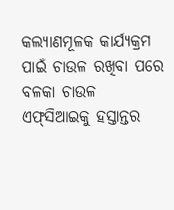କଲ୍ୟାଣମୂଳକ କାର୍ଯ୍ୟକ୍ରମ ପାଇଁ ଚାଉଳ ରଖିବା ପରେ ବଳକା ଚାଉଳ ଏଫ୍‌ସିଆଇକୁ ହସ୍ତାନ୍ତର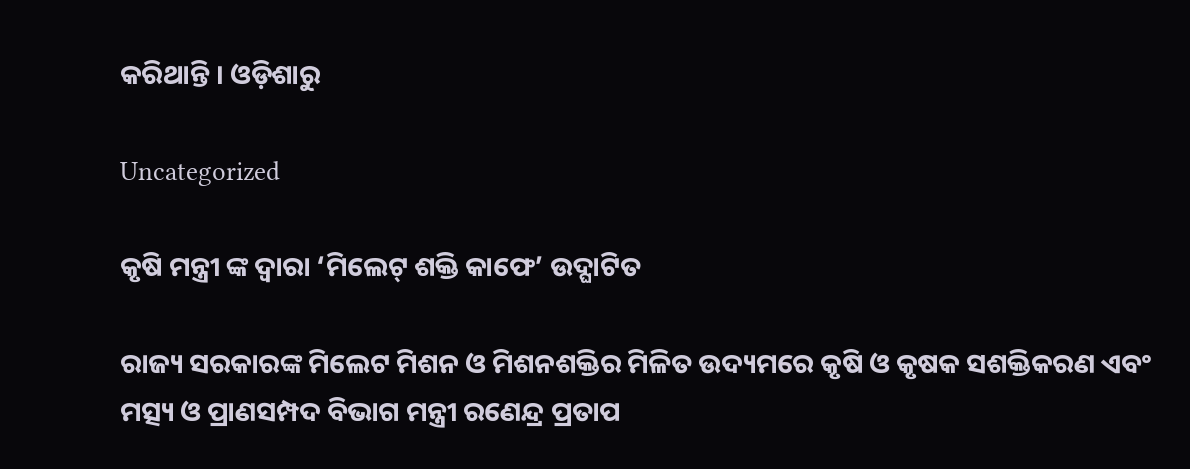କରିଥାନ୍ତି । ଓଡ଼ିଶାରୁ

Uncategorized

କୃଷି ମନ୍ତ୍ରୀ ଙ୍କ ଦ୍ଵାରା ‘ମିଲେଟ୍‌ ଶକ୍ତି କାଫେ’ ଉଦ୍ଘାଟିତ

ରାଜ୍ୟ ସରକାରଙ୍କ ମିଲେଟ ମିଶନ ଓ ମିଶନଶକ୍ତିର ମିଳିତ ଉଦ୍ୟମରେ କୃଷି ଓ କୃଷକ ସଶକ୍ତିକରଣ ଏବଂ ମତ୍ସ୍ୟ ଓ ପ୍ରାଣସମ୍ପଦ ବିଭାଗ ମନ୍ତ୍ରୀ ରଣେନ୍ଦ୍ର ପ୍ରତାପ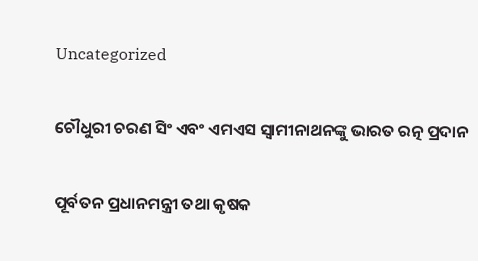Uncategorized

ଚୌଧୁରୀ ଚରଣ ସିଂ ଏବଂ ଏମଏସ ସ୍ଵାମୀନାଥନଙ୍କୁ ଭାରତ ରତ୍ନ ପ୍ରଦାନ

ପୂର୍ବତନ ପ୍ରଧାନମନ୍ତ୍ରୀ ତଥା କୃଷକ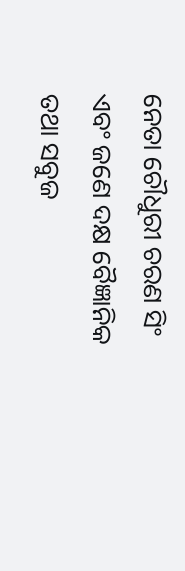ନେତା ଚୌଧୁରୀ ଚରଣ ସିଂ ଏବଂ ଜଣେ ଦକ୍ଷ ବୈଜ୍ଞାନିକ ତଥା ସବୁଜ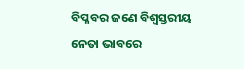ବିପ୍ଳବର ଜଣେ ବିଶ୍ୱସ୍ତରୀୟ ନେତା ଭାବରେ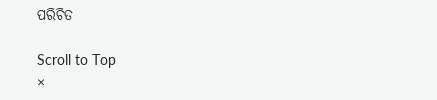ପରିଚିତ

Scroll to Top
×